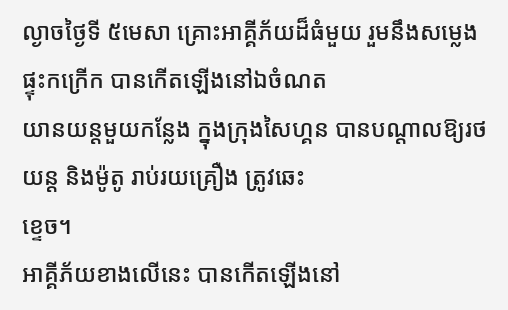ល្ងាចថ្ងៃទី ៥មេសា គ្រោះអាគ្គីភ័យដ៏ធំមួយ រួមនឹងសម្លេងផ្ទុះកក្រើក បានកើតឡើងនៅឯចំណត
យានយន្ដមួយកន្លែង ក្នុងក្រុងសៃហ្គន បានបណ្ដាលឱ្យរថយន្ដ និងម៉ូតូ រាប់រយគ្រឿង ត្រូវឆេះ
ខ្ទេច។
អាគ្គីភ័យខាងលើនេះ បានកើតឡើងនៅ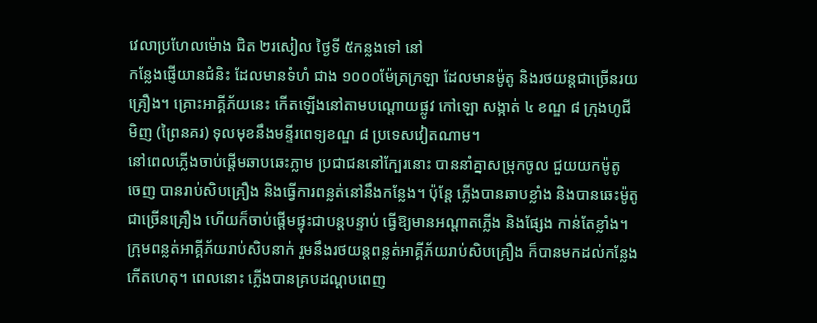វេលាប្រហែលម៉ោង ជិត ២រសៀល ថ្ងៃទី ៥កន្លងទៅ នៅ
កន្លែងផ្ញើយានជំនិះ ដែលមានទំហំ ជាង ១០០០ម៉ែត្រក្រឡា ដែលមានម៉ូតូ និងរថយន្ដជាច្រើនរយ
គ្រឿង។ គ្រោះអាគ្គីភ័យនេះ កើតឡើងនៅតាមបណ្ដោយផ្លូវ កៅឡោ សង្កាត់ ៤ ខណ្ឌ ៨ ក្រុងហូជី
មិញ (ព្រៃនគរ) ទុលមុខនឹងមន្ទីរពេទ្យខណ្ឌ ៨ ប្រទេសវៀតណាម។
នៅពេលភ្លើងចាប់ផ្ដើមឆាបឆេះភ្លាម ប្រជាជននៅក្បែរនោះ បាននាំគ្នាសម្រុកចូល ជួយយកម៉ូតូ
ចេញ បានរាប់សិបគ្រឿង និងធ្វើការពន្លត់នៅនឹងកន្លែង។ ប៉ុន្ដែ ភ្លើងបានឆាបខ្លាំង និងបានឆេះម៉ូតូ
ជាច្រើនគ្រឿង ហើយក៏ចាប់ផ្ដើមផ្ទុះជាបន្តបន្ទាប់ ធ្វើឱ្យមានអណ្ដាតភ្លើង និងផ្សែង កាន់តែខ្លាំង។
ក្រុមពន្លត់អាគ្គីភ័យរាប់សិបនាក់ រួមនឹងរថយន្ដពន្លត់អាគ្គីភ័យរាប់សិបគ្រឿង ក៏បានមកដល់កន្លែង
កើតហេតុ។ ពេលនោះ ភ្លើងបានគ្របដណ្ដបពេញ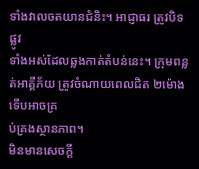ទាំងវាលចតយានជំនិះ។ អាជ្ញាធរ ត្រូវបិទផ្លូវ
ទាំងអស់ដែលឆ្លងកាត់តំបន់នេះ។ ក្រុមពន្លត់អាគ្គីភ័យ ត្រូវចំណាយពេលជិត ២ម៉ោង ទើបអាចគ្រ
ប់គ្រងស្ថានភាព។
មិនមានសេចក្ដី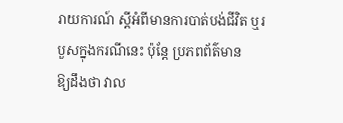រាយការណ៍ ស្ដីអំពីមានការបាត់បង់ជីវិត ឬរបួសក្នុងករណីនេះ ប៉ុន្ដែ ប្រភពព័ត៌មាន
ឱ្យដឹងថា វាល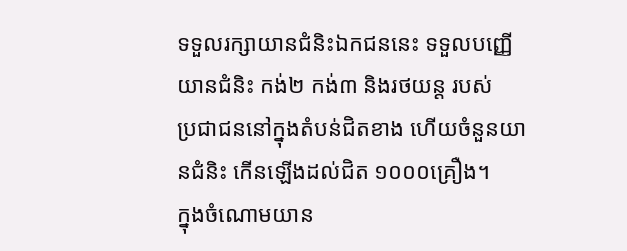ទទួលរក្សាយានជំនិះឯកជននេះ ទទួលបញ្ញើយានជំនិះ កង់២ កង់៣ និងរថយន្ដ របស់
ប្រជាជននៅក្នុងតំបន់ជិតខាង ហើយចំនួនយានជំនិះ កើនឡើងដល់ជិត ១០០០គ្រឿង។
ក្នុងចំណោមយាន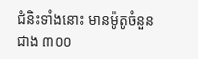ជំនិះទាំងនោះ មានម៉ូតូចំនួន ជាង ៣០០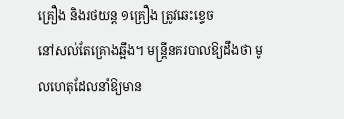គ្រឿង និងរថយន្ដ ១គ្រឿង ត្រូវឆេះខ្ទេច
នៅសល់តែគ្រោងឆ្អឹង។ មន្ដ្រីនគរបាលឱ្យដឹងថា មូលហេតុដែលនាំឱ្យមាន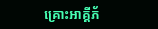គ្រោះអាគ្គីភ័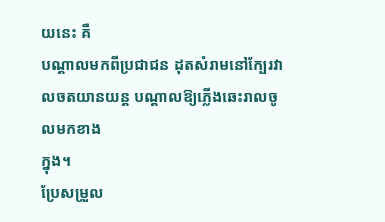យនេះ គឺ
បណ្ដាលមកពីប្រជាជន ដុតសំរាមនៅក្បែរវាលចតយានយន្ដ បណ្ដាលឱ្យភ្លើងឆេះរាលចូលមកខាង
ក្នុង។
ប្រែសម្រួល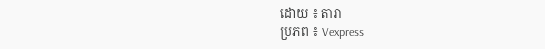ដោយ ៖ តារា
ប្រភព ៖ Vexpress